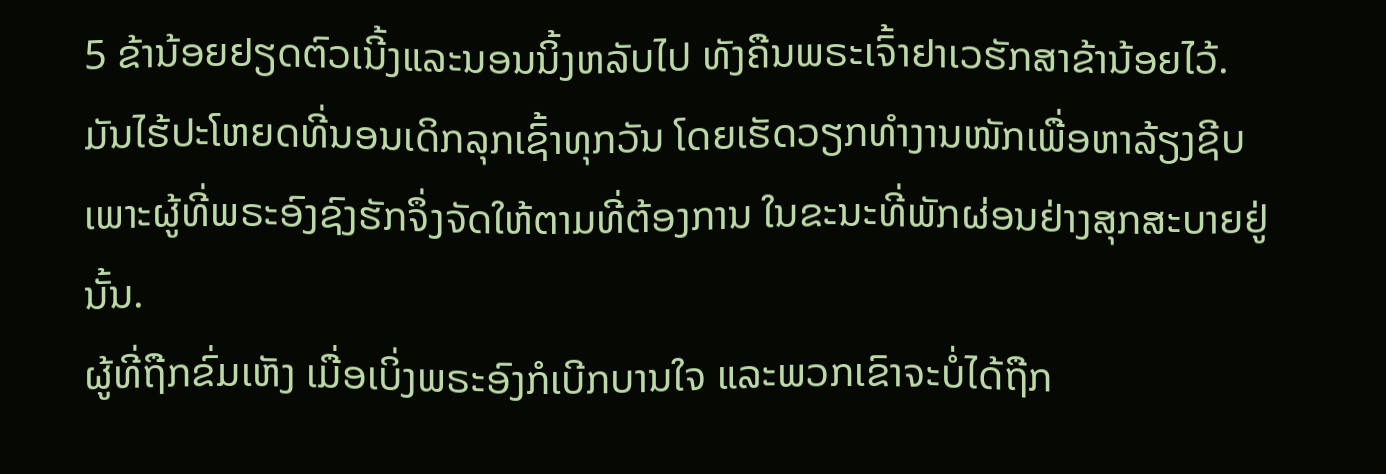5 ຂ້ານ້ອຍຢຽດຕົວເນີ້ງແລະນອນນິ້ງຫລັບໄປ ທັງຄືນພຣະເຈົ້າຢາເວຮັກສາຂ້ານ້ອຍໄວ້.
ມັນໄຮ້ປະໂຫຍດທີ່ນອນເດິກລຸກເຊົ້າທຸກວັນ ໂດຍເຮັດວຽກທຳງານໜັກເພື່ອຫາລ້ຽງຊີບ ເພາະຜູ້ທີ່ພຣະອົງຊົງຮັກຈຶ່ງຈັດໃຫ້ຕາມທີ່ຕ້ອງການ ໃນຂະນະທີ່ພັກຜ່ອນຢ່າງສຸກສະບາຍຢູ່ນັ້ນ.
ຜູ້ທີ່ຖືກຂົ່ມເຫັງ ເມື່ອເບິ່ງພຣະອົງກໍເບີກບານໃຈ ແລະພວກເຂົາຈະບໍ່ໄດ້ຖືກ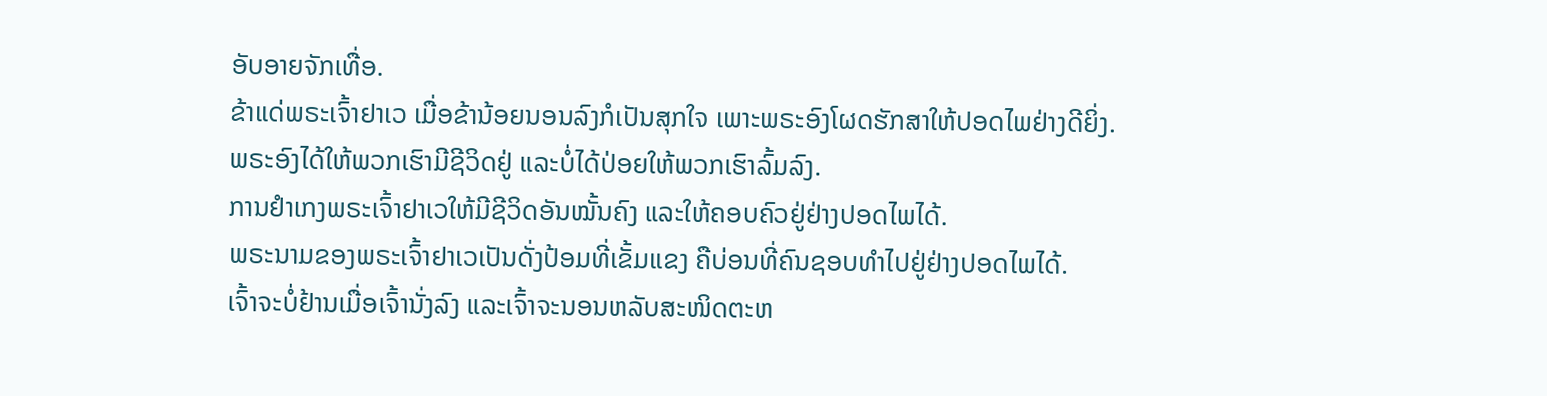ອັບອາຍຈັກເທື່ອ.
ຂ້າແດ່ພຣະເຈົ້າຢາເວ ເມື່ອຂ້ານ້ອຍນອນລົງກໍເປັນສຸກໃຈ ເພາະພຣະອົງໂຜດຮັກສາໃຫ້ປອດໄພຢ່າງດີຍິ່ງ.
ພຣະອົງໄດ້ໃຫ້ພວກເຮົາມີຊີວິດຢູ່ ແລະບໍ່ໄດ້ປ່ອຍໃຫ້ພວກເຮົາລົ້ມລົງ.
ການຢຳເກງພຣະເຈົ້າຢາເວໃຫ້ມີຊີວິດອັນໝັ້ນຄົງ ແລະໃຫ້ຄອບຄົວຢູ່ຢ່າງປອດໄພໄດ້.
ພຣະນາມຂອງພຣະເຈົ້າຢາເວເປັນດັ່ງປ້ອມທີ່ເຂັ້ມແຂງ ຄືບ່ອນທີ່ຄົນຊອບທຳໄປຢູ່ຢ່າງປອດໄພໄດ້.
ເຈົ້າຈະບໍ່ຢ້ານເມື່ອເຈົ້ານັ່ງລົງ ແລະເຈົ້າຈະນອນຫລັບສະໜິດຕະຫ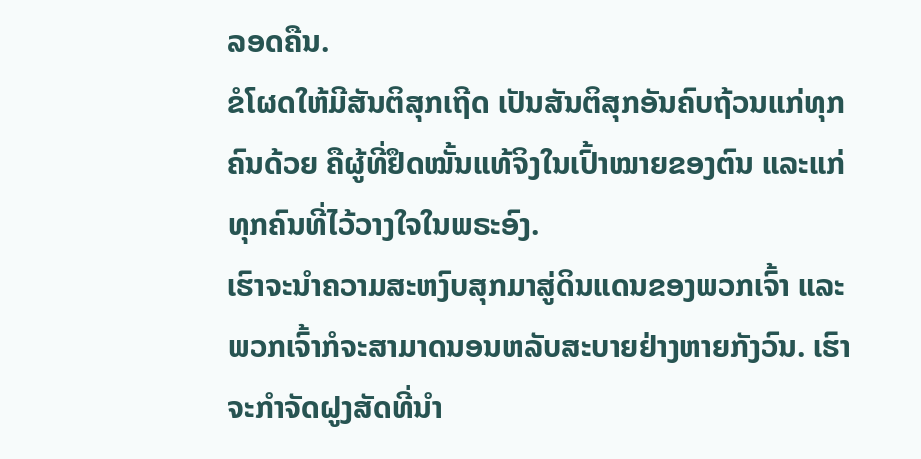ລອດຄືນ.
ຂໍໂຜດໃຫ້ມີສັນຕິສຸກເຖີດ ເປັນສັນຕິສຸກອັນຄົບຖ້ວນແກ່ທຸກຄົນດ້ວຍ ຄືຜູ້ທີ່ຢຶດໝັ້ນແທ້ຈິງໃນເປົ້າໝາຍຂອງຕົນ ແລະແກ່ທຸກຄົນທີ່ໄວ້ວາງໃຈໃນພຣະອົງ.
ເຮົາຈະນຳຄວາມສະຫງົບສຸກມາສູ່ດິນແດນຂອງພວກເຈົ້າ ແລະພວກເຈົ້າກໍຈະສາມາດນອນຫລັບສະບາຍຢ່າງຫາຍກັງວົນ. ເຮົາຈະກຳຈັດຝູງສັດທີ່ນຳ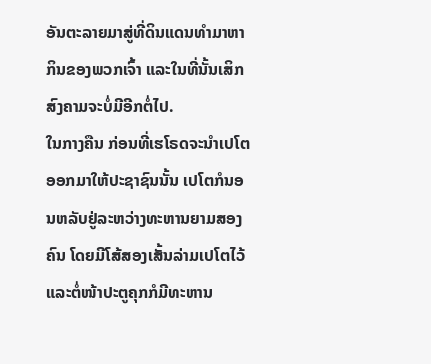ອັນຕະລາຍມາສູ່ທີ່ດິນແດນທຳມາຫາກິນຂອງພວກເຈົ້າ ແລະໃນທີ່ນັ້ນເສິກສົງຄາມຈະບໍ່ມີອີກຕໍ່ໄປ.
ໃນກາງຄືນ ກ່ອນທີ່ເຮໂຣດຈະນຳເປໂຕອອກມາໃຫ້ປະຊາຊົນນັ້ນ ເປໂຕກໍນອນຫລັບຢູ່ລະຫວ່າງທະຫານຍາມສອງຄົນ ໂດຍມີໂສ້ສອງເສັ້ນລ່າມເປໂຕໄວ້ ແລະຕໍ່ໜ້າປະຕູຄຸກກໍມີທະຫານ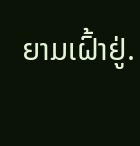ຍາມເຝົ້າຢູ່.